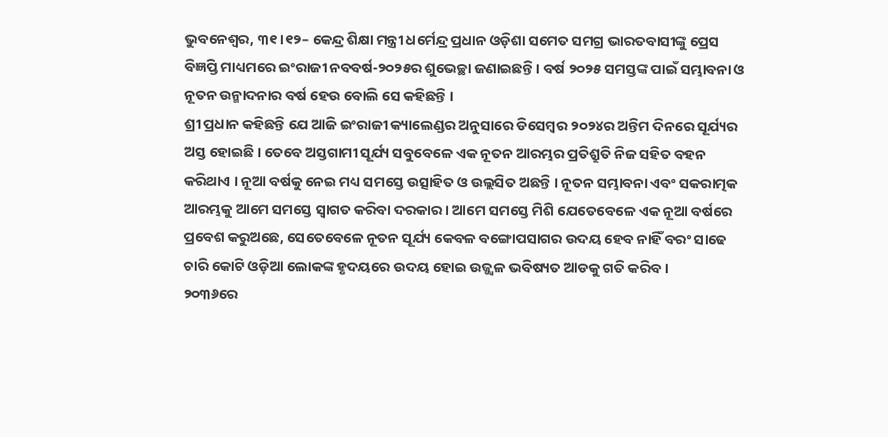ଭୁବନେଶ୍ୱର, ୩୧।୧୨– କେନ୍ଦ୍ର ଶିକ୍ଷା ମନ୍ତ୍ରୀ ଧର୍ମେନ୍ଦ୍ର ପ୍ରଧାନ ଓଡ଼ିଶା ସମେତ ସମଗ୍ର ଭାରତବାସୀଙ୍କୁ ପ୍ରେସ ବିଜ୍ଞପ୍ତି ମାଧ୍ୟମରେ ଇଂରାଜୀ ନବବର୍ଷ-୨୦୨୫ର ଶୁଭେଚ୍ଛା ଜଣାଇଛନ୍ତି । ବର୍ଷ ୨୦୨୫ ସମସ୍ତଙ୍କ ପାଇଁ ସମ୍ଭାବନା ଓ ନୂତନ ଉନ୍ମାଦନାର ବର୍ଷ ହେଉ ବୋଲି ସେ କହିଛନ୍ତି ।
ଶ୍ରୀ ପ୍ରଧାନ କହିଛନ୍ତି ଯେ ଆଜି ଇଂରାଜୀ କ୍ୟାଲେଣ୍ଡର ଅନୁସାରେ ଡିସେମ୍ବର ୨୦୨୪ର ଅନ୍ତିମ ଦିନରେ ସୂର୍ଯ୍ୟର ଅସ୍ତ ହୋଇଛି । ତେବେ ଅସ୍ତଗାମୀ ସୂର୍ଯ୍ୟ ସବୁବେଳେ ଏକ ନୂତନ ଆରମ୍ଭର ପ୍ରତିଶ୍ରୁତି ନିଜ ସହିତ ବହନ କରିଥାଏ । ନୂଆ ବର୍ଷକୁ ନେଇ ମଧ୍ୟ ସମସ୍ତେ ଉତ୍ସାହିତ ଓ ଉଲ୍ଲସିତ ଅଛନ୍ତି । ନୂତନ ସମ୍ଭାବନା ଏବଂ ସକରାତ୍ମକ ଆରମ୍ଭକୁ ଆମେ ସମସ୍ତେ ସ୍ୱାଗତ କରିବା ଦରକାର । ଆମେ ସମସ୍ତେ ମିଶି ଯେତେବେଳେ ଏକ ନୂଆ ବର୍ଷରେ ପ୍ରବେଶ କରୁଅଛେ, ସେତେବେଳେ ନୂତନ ସୂର୍ଯ୍ୟ କେବଳ ବଙ୍ଗୋପସାଗର ଉଦୟ ହେବ ନାହିଁ ବରଂ ସାଢେ ଚାରି କୋଟି ଓଡ଼ିଆ ଲୋକଙ୍କ ହୃଦୟରେ ଉଦୟ ହୋଇ ଉଜ୍ଜ୍ୱଳ ଭବିଷ୍ୟତ ଆଡକୁ ଗତି କରିବ ।
୨୦୩୬ରେ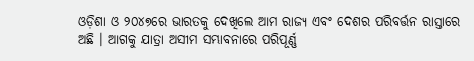ଓଡ଼ିଶା ଓ ୨୦୪୭ରେ ଭାରତକୁ ଦେଖିଲେ ଆମ ରାଜ୍ୟ ଏବଂ ଦେଶର ପରିବର୍ତ୍ତନ ରାସ୍ତାରେ ଅଛି । ଆଗକୁ ଯାତ୍ରା ଅସୀମ ସମ୍ଭାବନାରେ ପରିପୂର୍ଣ୍ଣ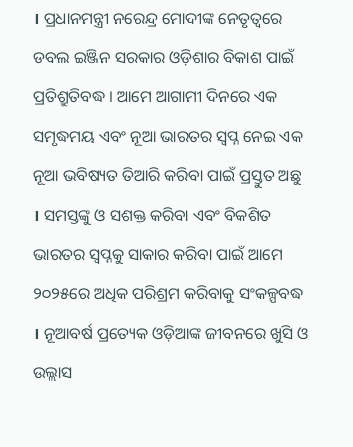। ପ୍ରଧାନମନ୍ତ୍ରୀ ନରେନ୍ଦ୍ର ମୋଦୀଙ୍କ ନେତୃତ୍ୱରେ ଡବଲ ଇଞ୍ଜିନ ସରକାର ଓଡ଼ିଶାର ବିକାଶ ପାଇଁ ପ୍ରତିଶ୍ରୁତିବଦ୍ଧ । ଆମେ ଆଗାମୀ ଦିନରେ ଏକ ସମୃଦ୍ଧମୟ ଏବଂ ନୂଆ ଭାରତର ସ୍ୱପ୍ନ ନେଇ ଏକ ନୂଆ ଭବିଷ୍ୟତ ତିଆରି କରିବା ପାଇଁ ପ୍ରସ୍ତୁତ ଅଛୁ । ସମସ୍ତଙ୍କୁ ଓ ସଶକ୍ତ କରିବା ଏବଂ ବିକଶିତ ଭାରତର ସ୍ୱପ୍ନକୁ ସାକାର କରିବା ପାଇଁ ଆମେ ୨୦୨୫ରେ ଅଧିକ ପରିଶ୍ରମ କରିବାକୁ ସଂକଳ୍ପବଦ୍ଧ । ନୂଆବର୍ଷ ପ୍ରତ୍ୟେକ ଓଡ଼ିଆଙ୍କ ଜୀବନରେ ଖୁସି ଓ ଉଲ୍ଲାସ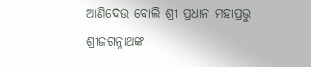ଆଣିଦେଉ ବୋଲି ଶ୍ରୀ ପ୍ରଧାନ ମହାପ୍ରଭୁ ଶ୍ରୀଜଗନ୍ନାଥଙ୍କ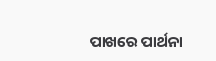ପାଖରେ ପାର୍ଥନା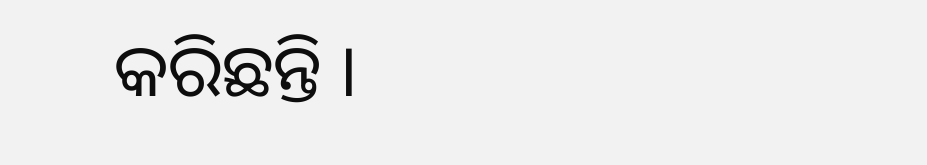କରିଛନ୍ତି ।